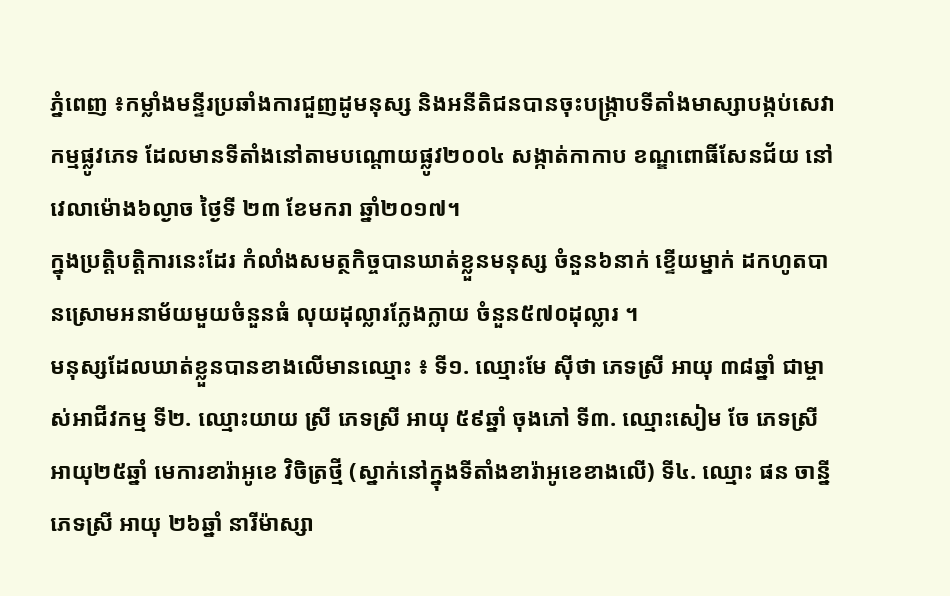ភ្នំពេញ ៖កម្លាំងមន្ទីរប្រឆាំងការជួញដូមនុស្ស និងអនីតិជនបានចុះបង្ក្រាបទីតាំងមាស្សាបង្កប់សេវាកម្មផ្លូវភេទ ដែលមានទីតាំងនៅតាមបណ្តោយផ្លូវ២០០៤ សង្កាត់កាកាប ខណ្ឌពោធិ៍សែនជ័យ នៅវេលាម៉ោង៦ល្ងាច ថ្ងៃទី ២៣ ខែមករា ឆ្នាំ២០១៧។
ក្នុងប្រត្តិបត្តិការនេះដែរ កំលាំងសមត្ថកិច្ចបានឃាត់ខ្លួនមនុស្ស ចំនួន៦នាក់ ខ្ទើយម្នាក់ ដកហូតបានស្រោមអនាម័យមួយចំនួនធំ លុយដុល្លារក្លែងក្លាយ ចំនួន៥៧០ដុល្លារ ។
មនុស្សដែលឃាត់ខ្លួនបានខាងលើមានឈ្មោះ ៖ ទី១. ឈ្មោះមែ ស៊ីថា ភេទស្រី អាយុ ៣៨ឆ្នាំ ជាម្ចាស់អាជីវកម្ម ទី២. ឈ្មោះយាយ ស្រី ភេទស្រី អាយុ ៥៩ឆ្នាំ ចុងភៅ ទី៣. ឈ្មោះសៀម ចែ ភេទស្រី អាយុ២៥ឆ្នាំ មេការខារ៉ាអូខេ វិចិត្រថ្មី (ស្នាក់នៅក្នុងទីតាំងខារ៉ាអូខេខាងលើ) ទី៤. ឈ្មោះ ផន ចាន្នី ភេទស្រី អាយុ ២៦ឆ្នាំ នារីម៉ាស្សា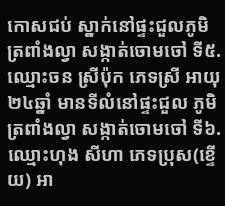កោសជប់ ស្នាក់នៅផ្ទះជួលភូមិត្រពាំងល្វា សង្កាត់ចោមចៅ ទី៥. ឈ្មោះចន ស្រីប៉ុក ភេទស្រី អាយុ ២៤ឆ្នាំ មានទីលំនៅផ្ទះជួល ភូមិត្រពាំងល្វា សង្កាត់ចោមចៅ ទី៦. ឈ្មោះហុង សីហា ភេទប្រុស(ខ្ទើយ) អា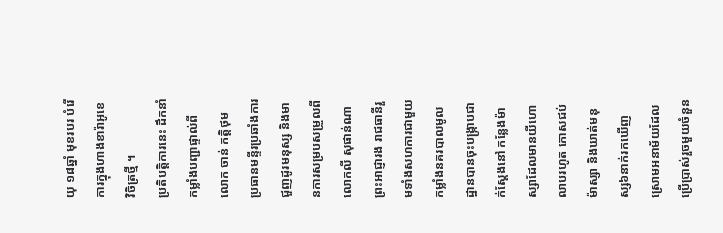យុ ១៨ឆ្នាំ មុខរបរ បំរើការក្នុងហាងខារ៉ាអូខេ វិចិត្រថ្មី ។
ប្រតិបត្តិការនេះ ដឹកនាំកម្លាំងបញ្ជាផ្ទាល់ពីលោក ចាន់ កត្តិថុម ប្រធានមន្ទីរប្រឆាំងការជួញដូរមនុស្ស និងមានការសម្របសម្រួលពីលោកលី សុផាន់ណា ព្រះអាជ្ញារង រាជធានីរួមទាំងសហការជាមួយកម្លាំងនគរបាលមូលដ្ឋានបានចុះបង្ក្រាបជាក់ស្តែងនៅ កន្លែងម៉ាស្សាដែលមានយីហោ លាបរហូត កោសជប់ម៉ាស្សា និងឃាត់មនុស្ស៦នាក់រកឃើញស្រោមអនាម័យដែលប្រើប្រាស់រួចមួយចំនួន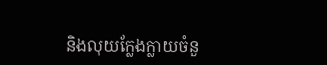និងលុយក្លែងក្លាយចំនួ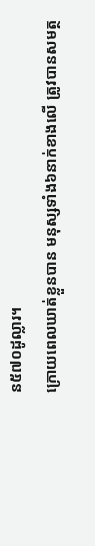ន៥៧០ដូល្លារ។
ក្រោយពេលឃាត់ខ្លួនបាន មនុស្សទាំង៦នាក់ខាងលើ ត្រូវបានសមត្ថ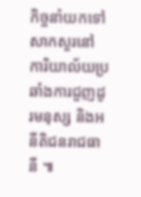កិច្ចនាំយកទៅសាកសួរនៅ ការិយាល័យប្រឆាំងការជួញដូរមនុស្ស និងអនីតិជនរាជធានី ៕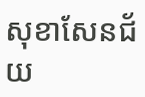សុខាសែនជ័យ